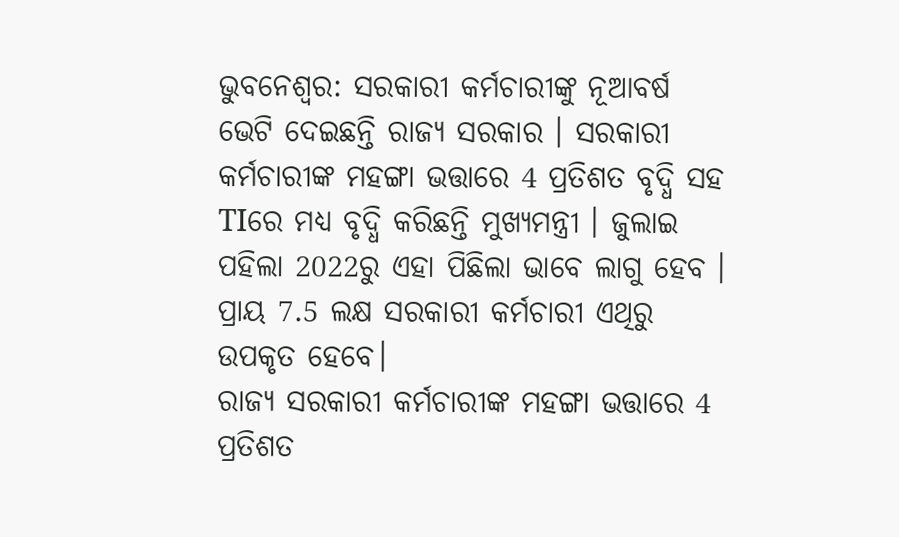ଭୁବନେଶ୍ବର: ସରକାରୀ କର୍ମଚାରୀଙ୍କୁ ନୂଆବର୍ଷ ଭେଟି ଦେଇଛନ୍ତି ରାଜ୍ୟ ସରକାର । ସରକାରୀ କର୍ମଚାରୀଙ୍କ ମହଙ୍ଗା ଭତ୍ତାରେ 4 ପ୍ରତିଶତ ବୃଦ୍ଧି ସହ TIରେ ମଧ୍ୟ ବୃଦ୍ଧି କରିଛନ୍ତି ମୁଖ୍ୟମନ୍ତ୍ରୀ । ଜୁଲାଇ ପହିଲା 2022ରୁ ଏହା ପିଛିଲା ଭାବେ ଲାଗୁ ହେବ । ପ୍ରାୟ 7.5 ଲକ୍ଷ ସରକାରୀ କର୍ମଚାରୀ ଏଥିରୁ ଉପକୃତ ହେବେ।
ରାଜ୍ୟ ସରକାରୀ କର୍ମଚାରୀଙ୍କ ମହଙ୍ଗା ଭତ୍ତାରେ 4 ପ୍ରତିଶତ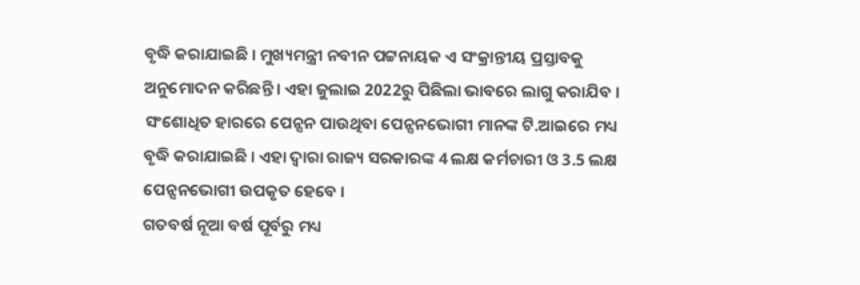ବୃଦ୍ଧି କରାଯାଇଛି । ମୁଖ୍ୟମନ୍ତ୍ରୀ ନବୀନ ପଟ୍ଟନାୟକ ଏ ସଂକ୍ରାନ୍ତୀୟ ପ୍ରସ୍ତାବକୁ ଅନୁମୋଦନ କରିଛନ୍ତି । ଏହା ଜୁଲାଇ 2022ରୁ ପିଛିଲା ଭାବରେ ଲାଗୁ କରାଯିବ । ସଂଶୋଧିତ ହାରରେ ପେନ୍ସନ ପାଉଥିବା ପେନ୍ସନଭୋଗୀ ମାନଙ୍କ ଟି.ଆଇରେ ମଧ୍ୟ ବୃଦ୍ଧି କରାଯାଇଛି । ଏହା ଦ୍ବାରା ରାଜ୍ୟ ସରକାରଙ୍କ 4 ଲକ୍ଷ କର୍ମଚାରୀ ଓ 3.5 ଲକ୍ଷ ପେନ୍ସନଭୋଗୀ ଉପକୃତ ହେବେ ।
ଗତବର୍ଷ ନୂଆ ବର୍ଷ ପୂର୍ବରୁ ମଧ୍ୟ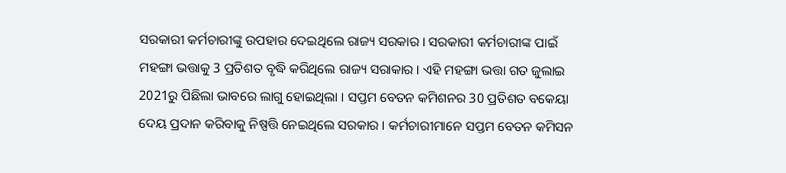ସରକାରୀ କର୍ମଚାରୀଙ୍କୁ ଉପହାର ଦେଇଥିଲେ ରାଜ୍ୟ ସରକାର । ସରକାରୀ କର୍ମଚାରୀଙ୍କ ପାଇଁ ମହଙ୍ଗା ଭତ୍ତାକୁ 3 ପ୍ରତିଶତ ବୃଦ୍ଧି କରିଥିଲେ ରାଜ୍ୟ ସରାକାର । ଏହି ମହଙ୍ଗା ଭତ୍ତା ଗତ ଜୁଲାଇ 2021ରୁ ପିଛିଲା ଭାବରେ ଲାଗୁ ହୋଇଥିଲା । ସପ୍ତମ ବେତନ କମିଶନର 30 ପ୍ରତିଶତ ବକେୟା ଦେୟ ପ୍ରଦାନ କରିବାକୁ ନିଷ୍ପତ୍ତି ନେଇଥିଲେ ସରକାର । କର୍ମଚାରୀମାନେ ସପ୍ତମ ବେତନ କମିସନ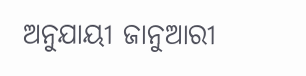ଅନୁଯାୟୀ ଜାନୁଆରୀ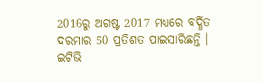2016ରୁ ଅଗଷ୍ଟ 2017 ମଧ୍ୟରେ ବର୍ଦ୍ଧିତ ଦରମାର 50 ପ୍ରତିଶତ ପାଇସାରିଛନ୍ତି ।
ଇଟିଭି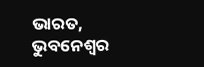ଭାରତ, ଭୁବନେଶ୍ବର